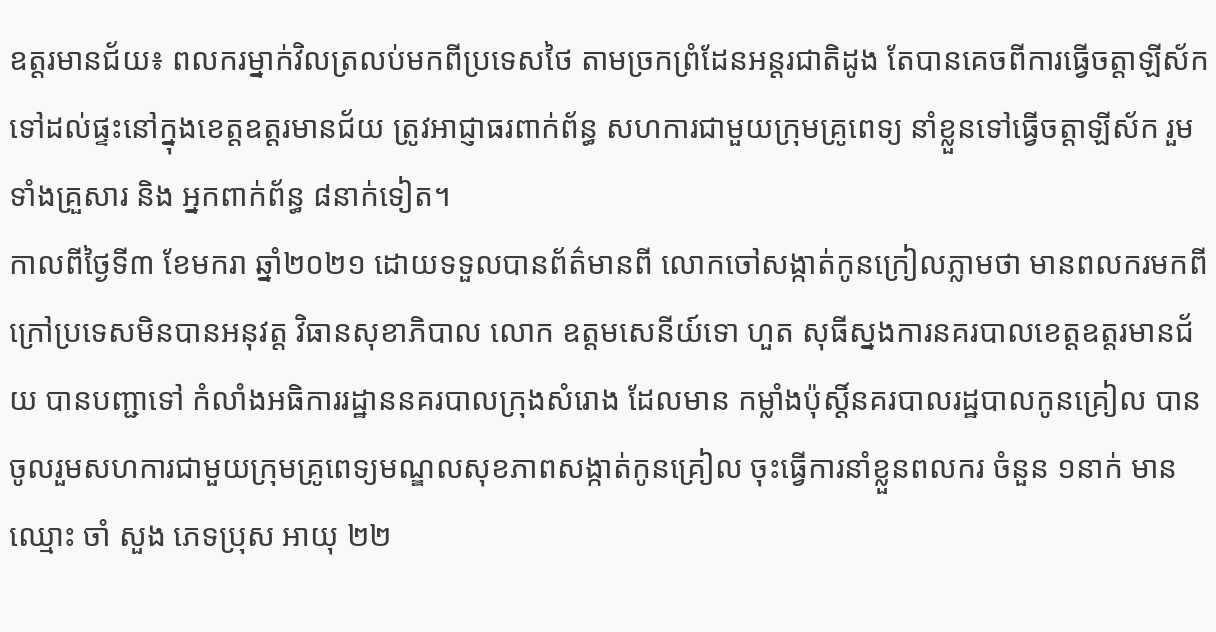ឧត្ដរមានជ័យ៖ ពលករម្នាក់វិលត្រលប់មកពីប្រទេសថៃ តាមច្រកព្រំដែនអន្តរជាតិដូង តែបានគេចពីការធ្វើចត្តាឡីស័ក ទៅដល់ផ្ទះនៅក្នុងខេត្ដឧត្ដរមានជ័យ ត្រូវអាជ្ញាធរពាក់ព័ន្ធ សហការជាមួយក្រុមគ្រូពេទ្យ នាំខ្លួនទៅធ្វើចត្តាឡីស័ក រួមទាំងគ្រួសារ និង អ្នកពាក់ព័ន្ធ ៨នាក់ទៀត។
កាលពីថ្ងៃទី៣ ខែមករា ឆ្នាំ២០២១ ដោយទទួលបានព័ត៌មានពី លោកចៅសង្កាត់កូនក្រៀលភ្លាមថា មានពលករមកពីក្រៅប្រទេសមិនបានអនុវត្ត វិធានសុខាភិបាល លោក ឧត្តមសេនីយ៍ទោ ហួត សុធីស្នងការនគរបាលខេត្តឧត្តរមានជ័យ បានបញ្ជាទៅ កំលាំងអធិការរដ្ឋាននគរបាលក្រុងសំរោង ដែលមាន កម្លាំងប៉ុស្តិ៍នគរបាលរដ្ឋបាលកូនគ្រៀល បានចូលរួមសហការជាមួយក្រុមគ្រូពេទ្យមណ្ឌលសុខភាពសង្កាត់កូនគ្រៀល ចុះធ្វើការនាំខ្លួនពលករ ចំនួន ១នាក់ មានឈ្មោះ ចាំ សួង ភេទប្រុស អាយុ ២២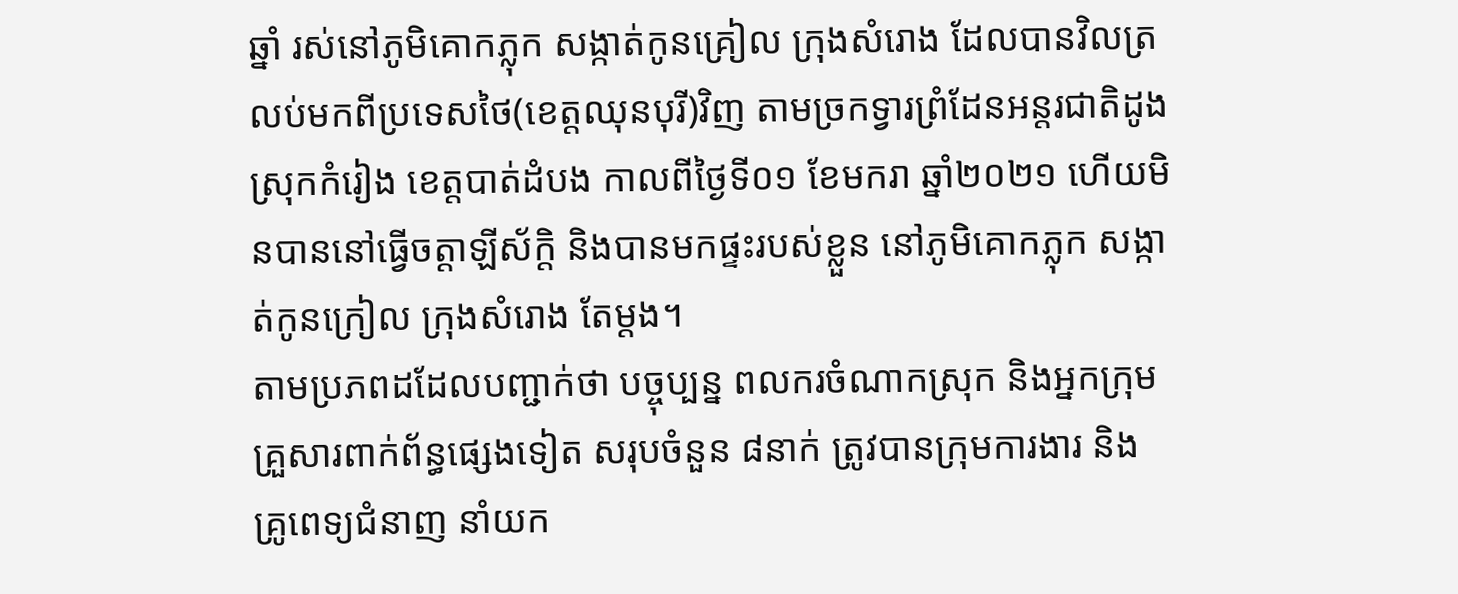ឆ្នាំ រស់នៅភូមិគោកភ្លុក សង្កាត់កូនគ្រៀល ក្រុងសំរោង ដែលបានវិលត្រលប់មកពីប្រទេសថៃ(ខេត្តឈុនបុរី)វិញ តាមច្រកទ្វារព្រំដែនអន្តរជាតិដូង ស្រុកកំរៀង ខេត្តបាត់ដំបង កាលពីថ្ងៃទី០១ ខែមករា ឆ្នាំ២០២១ ហើយមិនបាននៅធ្វើចត្តាឡីស័ក្តិ និងបានមកផ្ទះរបស់ខ្លួន នៅភូមិគោកភ្លុក សង្កាត់កូនក្រៀល ក្រុងសំរោង តែម្តង។
តាមប្រភពដដែលបញ្ជាក់ថា បច្ចុប្បន្ន ពលករចំណាកស្រុក និងអ្នកក្រុមគ្រួសារពាក់ព័ន្ធផ្សេងទៀត សរុបចំនួន ៨នាក់ ត្រូវបានក្រុមការងារ និង គ្រូពេទ្យជំនាញ នាំយក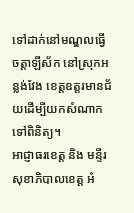ទៅដាក់នៅមណ្ឌលធ្វើចត្តាឡីស័ក នៅស្រុកអន្លង់វែង ខេត្តឧត្ដរមានជ័យដើម្បីយកសំណាកទៅពិនិត្យ។
អាជ្ញាធរខេត្ត និង មន្ទីរសុខាភិបាលខេត្ដ អំ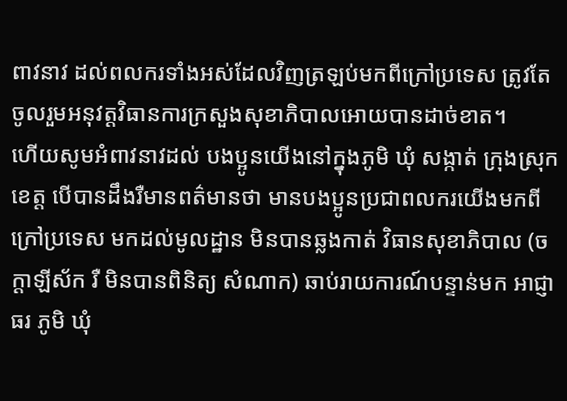ពាវនាវ ដល់ពលករទាំងអស់ដែលវិញត្រឡប់មកពីក្រៅប្រទេស ត្រូវតែចូលរួមអនុវត្តវិធានការក្រសួងសុខាភិបាលអោយបានដាច់ខាត។
ហើយសូមអំពាវនាវដល់ បងប្អូនយើងនៅក្នុងភូមិ ឃុំ សង្កាត់ ក្រុងស្រុក ខេត្ត បើបានដឹងរឺមានពត៌មានថា មានបងប្អូនប្រជាពលករយើងមកពីក្រៅប្រទេស មកដល់មូលដ្ឋាន មិនបានឆ្លងកាត់ វិធានសុខាភិបាល (ចក្ដាឡីស័ក រឺ មិនបានពិនិត្យ សំណាក) ឆាប់រាយការណ៍បន្ទាន់មក អាជ្ញាធរ ភូមិ ឃុំ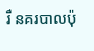រឺ នគរបាលប៉ុ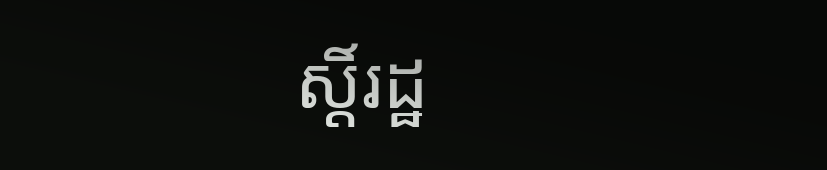ស្តិ៍រដ្ឋ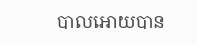បាលអោយបាន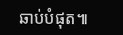ឆាប់បំផុត៕